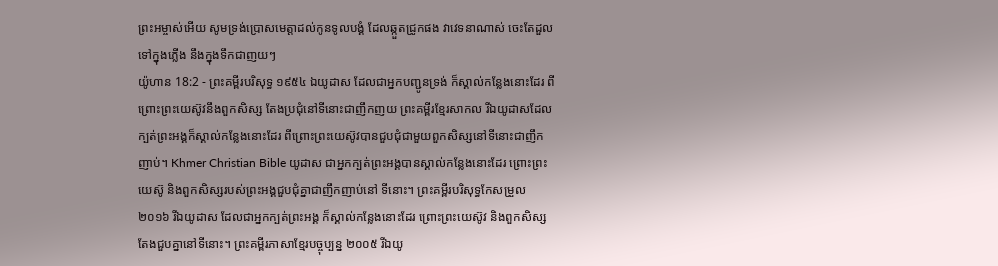ព្រះអម្ចាស់អើយ សូមទ្រង់ប្រោសមេត្តាដល់កូនទូលបង្គំ ដែលឆ្កួតជ្រូកផង វាវេទនាណាស់ ចេះតែដួលទៅក្នុងភ្លើង នឹងក្នុងទឹកជាញយៗ
យ៉ូហាន 18:2 - ព្រះគម្ពីរបរិសុទ្ធ ១៩៥៤ ឯយូដាស ដែលជាអ្នកបញ្ជូនទ្រង់ ក៏ស្គាល់កន្លែងនោះដែរ ពីព្រោះព្រះយេស៊ូវនឹងពួកសិស្ស តែងប្រជុំនៅទីនោះជាញឹកញយ ព្រះគម្ពីរខ្មែរសាកល រីឯយូដាសដែលក្បត់ព្រះអង្គក៏ស្គាល់កន្លែងនោះដែរ ពីព្រោះព្រះយេស៊ូវបានជួបជុំជាមួយពួកសិស្សនៅទីនោះជាញឹកញាប់។ Khmer Christian Bible យូដាស ជាអ្នកក្បត់ព្រះអង្គបានស្គាល់កន្លែងនោះដែរ ព្រោះព្រះយេស៊ូ និងពួកសិស្សរបស់ព្រះអង្គជួបជុំគ្នាជាញឹកញាប់នៅ ទីនោះ។ ព្រះគម្ពីរបរិសុទ្ធកែសម្រួល ២០១៦ រីឯយូដាស ដែលជាអ្នកក្បត់ព្រះអង្គ ក៏ស្គាល់កន្លែងនោះដែរ ព្រោះព្រះយេស៊ូវ និងពួកសិស្សតែងជួបគ្នានៅទីនោះ។ ព្រះគម្ពីរភាសាខ្មែរបច្ចុប្បន្ន ២០០៥ រីឯយូ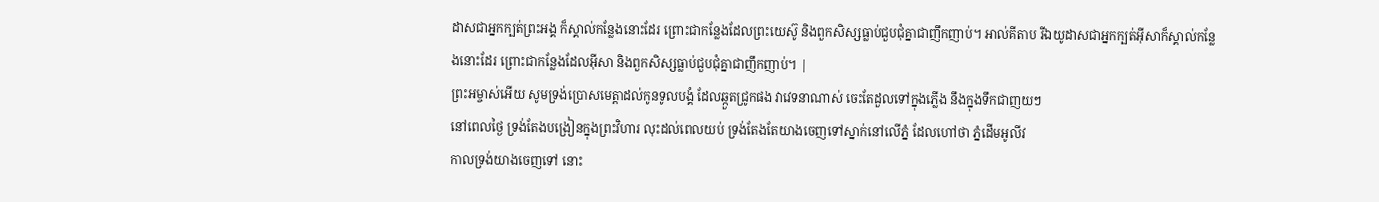ដាសជាអ្នកក្បត់ព្រះអង្គ ក៏ស្គាល់កន្លែងនោះដែរ ព្រោះជាកន្លែងដែលព្រះយេស៊ូ និងពួកសិស្សធ្លាប់ជួបជុំគ្នាជាញឹកញាប់។ អាល់គីតាប រីឯយូដាសជាអ្នកក្បត់អ៊ីសាក៏ស្គាល់កន្លែងនោះដែរ ព្រោះជាកន្លែងដែលអ៊ីសា និងពួកសិស្សធ្លាប់ជួបជុំគ្នាជាញឹកញាប់។ |
ព្រះអម្ចាស់អើយ សូមទ្រង់ប្រោសមេត្តាដល់កូនទូលបង្គំ ដែលឆ្កួតជ្រូកផង វាវេទនាណាស់ ចេះតែដួលទៅក្នុងភ្លើង នឹងក្នុងទឹកជាញយៗ
នៅពេលថ្ងៃ ទ្រង់តែងបង្រៀនក្នុងព្រះវិហារ លុះដល់ពេលយប់ ទ្រង់តែងតែយាងចេញទៅស្នាក់នៅលើភ្នំ ដែលហៅថា ភ្នំដើមអូលីវ
កាលទ្រង់យាងចេញទៅ នោះ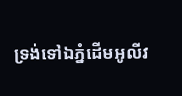ទ្រង់ទៅឯភ្នំដើមអូលីវ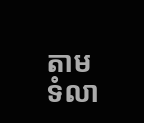តាមទំលា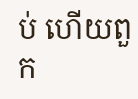ប់ ហើយពួក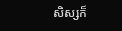សិស្សក៏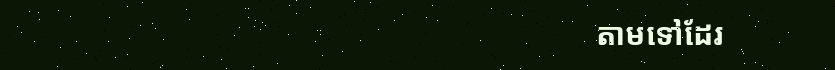តាមទៅដែរ